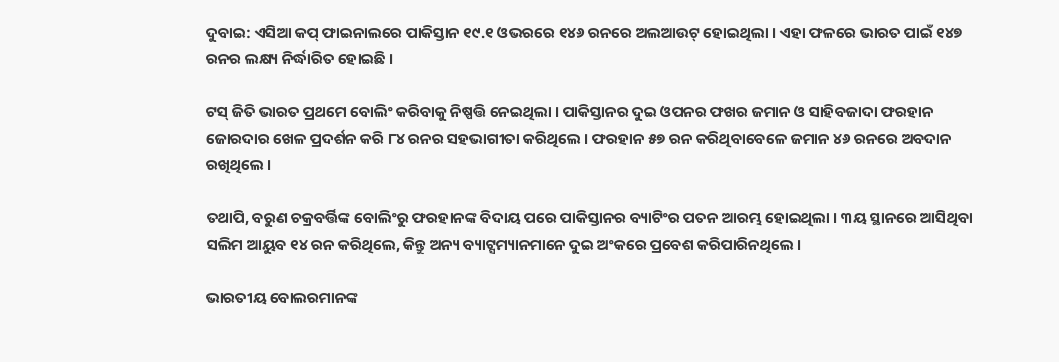ଦୁବାଇ: ଏସିଆ କପ୍ ଫାଇନାଲରେ ପାକିସ୍ତାନ ୧୯.୧ ଓଭରରେ ୧୪୬ ରନରେ ଅଲଆଉଟ୍ ହୋଇଥିଲା । ଏହା ଫଳରେ ଭାରତ ପାଇଁ ୧୪୭ ରନର ଲକ୍ଷ୍ୟ ନିର୍ଦ୍ଧାରିତ ହୋଇଛି ।

ଟସ୍ ଜିତି ଭାରତ ପ୍ରଥମେ ବୋଲିଂ କରିବାକୁ ନିଷ୍ପତ୍ତି ନେଇଥିଲା । ପାକିସ୍ତାନର ଦୁଇ ଓପନର ଫଖର ଜମାନ ଓ ସାହିବଜାଦା ଫରହାନ ଜୋରଦାର ଖେଳ ପ୍ରଦର୍ଶନ କରି ୮୪ ରନର ସହଭାଗୀତା କରିଥିଲେ । ଫରହାନ ୫୭ ରନ କରିଥିବାବେଳେ ଜମାନ ୪୬ ରନରେ ଅବଦାନ ରଖିଥିଲେ ।

ତଥାପି, ବରୁଣ ଚକ୍ରବର୍ତ୍ତିଙ୍କ ବୋଲିଂରୁ ଫରହାନଙ୍କ ବିଦାୟ ପରେ ପାକିସ୍ତାନର ବ୍ୟାଟିଂର ପତନ ଆରମ୍ଭ ହୋଇଥିଲା । ୩ୟ ସ୍ଥାନରେ ଆସିଥିବା ସଲିମ ଆୟୁବ ୧୪ ରନ କରିଥିଲେ, କିନ୍ତୁ ଅନ୍ୟ ବ୍ୟାଟ୍ସମ୍ୟାନମାନେ ଦୁଇ ଅଂକରେ ପ୍ରବେଶ କରିପାରିନଥିଲେ ।

ଭାରତୀୟ ବୋଲରମାନଙ୍କ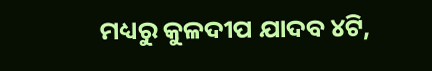ମଧ୍ୟରୁ କୁଳଦୀପ ଯାଦବ ୪ଟି,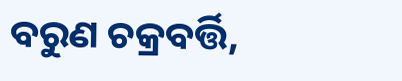ବରୁଣ ଚକ୍ରବର୍ତ୍ତି,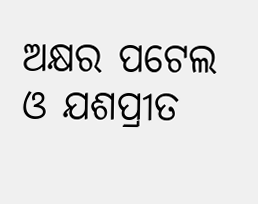ଅକ୍ଷର ପଟେଲ ଓ ଯଶପ୍ରୀତ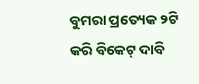ବୁମରା ପ୍ରତ୍ୟେକ ୨ଟି କରି ବିକେଟ୍ ଦାବି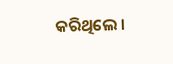କରିଥିଲେ ।